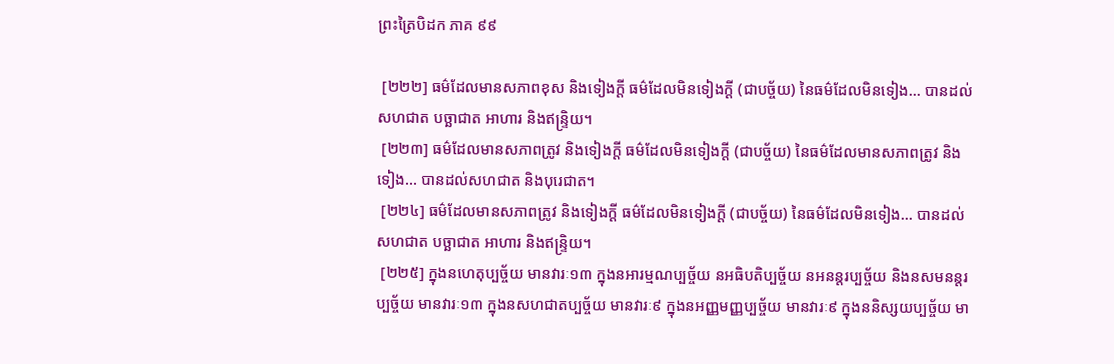ព្រះត្រៃបិដក ភាគ ៩៩

 [២២២] ធម៌ដែលមានសភាពខុស និងទៀងក្តី ធម៌ដែលមិនទៀងក្តី (ជាបច្ច័យ) នៃធម៌ដែលមិនទៀង… បានដល់សហជាត បច្ឆាជាត អាហារ និងឥន្ទ្រិយ។
 [២២៣] ធម៌ដែលមានសភាពត្រូវ និងទៀងក្តី ធម៌ដែលមិនទៀងក្តី (ជាបច្ច័យ) នៃធម៌ដែលមានសភាពត្រូវ និងទៀង… បានដល់សហជាត និងបុរេជាត។
 [២២៤] ធម៌ដែលមានសភាពត្រូវ និងទៀងក្តី ធម៌ដែលមិនទៀងក្តី (ជាបច្ច័យ) នៃធម៌ដែលមិនទៀង… បានដល់សហជាត បច្ឆាជាត អាហារ និងឥន្ទ្រិយ។
 [២២៥] ក្នុងនហេតុប្បច្ច័យ មានវារៈ១៣ ក្នុងនអារម្មណប្បច្ច័យ នអធិបតិប្បច្ច័យ នអនន្តរប្បច្ច័យ និងនសមនន្តរប្បច្ច័យ មានវារៈ១៣ ក្នុងនសហជាតប្បច្ច័យ មានវារៈ៩ ក្នុងនអញ្ញមញ្ញប្បច្ច័យ មានវារៈ៩ ក្នុងននិស្សយប្បច្ច័យ មា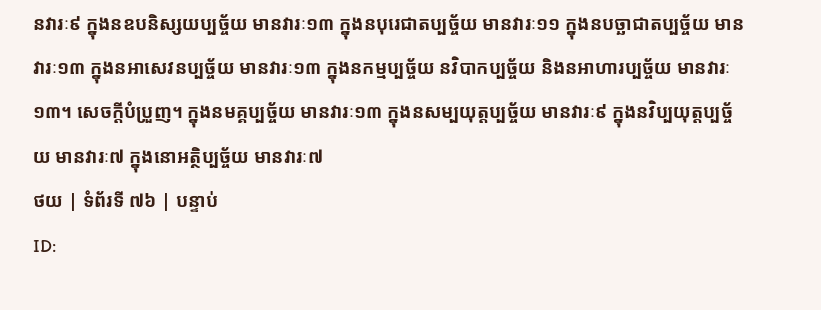នវារៈ៩ ក្នុងនឧបនិស្សយប្បច្ច័យ មានវារៈ១៣ ក្នុងនបុរេជាតប្បច្ច័យ មានវារៈ១១ ក្នុងនបច្ឆាជាតប្បច្ច័យ មានវារៈ១៣ ក្នុងនអាសេវនប្បច្ច័យ មានវារៈ១៣ ក្នុងនកម្មប្បច្ច័យ នវិបាកប្បច្ច័យ និងនអាហារប្បច្ច័យ មានវារៈ១៣។ សេចក្តីបំប្រួញ។ ក្នុងនមគ្គប្បច្ច័យ មានវារៈ១៣ ក្នុងនសម្បយុត្តប្បច្ច័យ មានវារៈ៩ ក្នុងនវិប្បយុត្តប្បច្ច័យ មានវារៈ៧ ក្នុងនោអត្ថិប្បច្ច័យ មានវារៈ៧
ថយ | ទំព័រទី ៧៦ | បន្ទាប់
ID: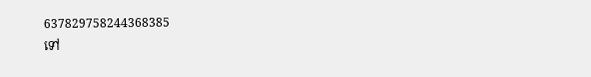637829758244368385
ទៅ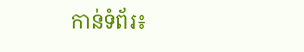កាន់ទំព័រ៖